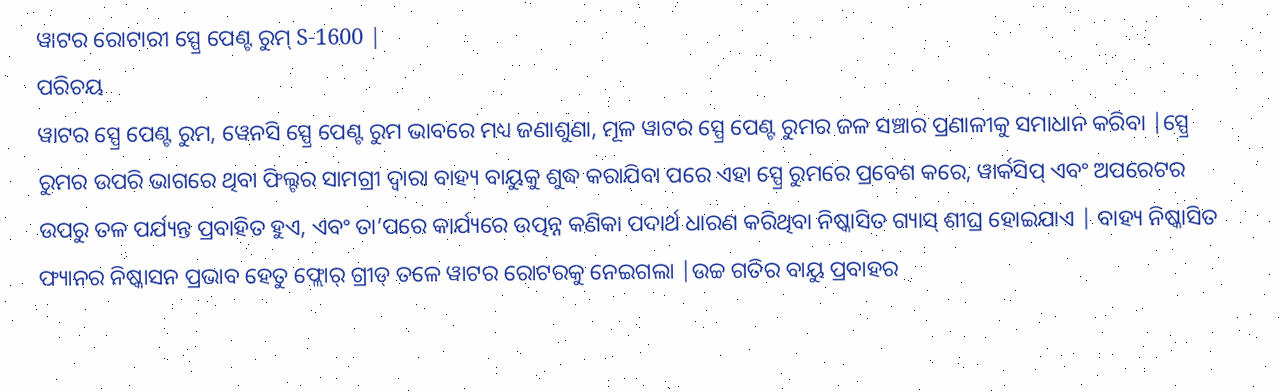ୱାଟର ରୋଟାରୀ ସ୍ପ୍ରେ ପେଣ୍ଟ ରୁମ୍ S-1600 |
ପରିଚୟ
ୱାଟର ସ୍ପ୍ରେ ପେଣ୍ଟ ରୁମ, ୱେନସି ସ୍ପ୍ରେ ପେଣ୍ଟ ରୁମ ଭାବରେ ମଧ୍ୟ ଜଣାଶୁଣା, ମୂଳ ୱାଟର ସ୍ପ୍ରେ ପେଣ୍ଟ ରୁମର ଜଳ ସଞ୍ଚାର ପ୍ରଣାଳୀକୁ ସମାଧାନ କରିବା |ସ୍ପ୍ରେ ରୁମର ଉପରି ଭାଗରେ ଥିବା ଫିଲ୍ଟର ସାମଗ୍ରୀ ଦ୍ୱାରା ବାହ୍ୟ ବାୟୁକୁ ଶୁଦ୍ଧ କରାଯିବା ପରେ ଏହା ସ୍ପ୍ରେ ରୁମରେ ପ୍ରବେଶ କରେ, ୱାର୍କସିପ୍ ଏବଂ ଅପରେଟର ଉପରୁ ତଳ ପର୍ଯ୍ୟନ୍ତ ପ୍ରବାହିତ ହୁଏ, ଏବଂ ତା’ପରେ କାର୍ଯ୍ୟରେ ଉତ୍ପନ୍ନ କଣିକା ପଦାର୍ଥ ଧାରଣ କରିଥିବା ନିଷ୍କାସିତ ଗ୍ୟାସ୍ ଶୀଘ୍ର ହୋଇଯାଏ | ବାହ୍ୟ ନିଷ୍କାସିତ ଫ୍ୟାନର ନିଷ୍କାସନ ପ୍ରଭାବ ହେତୁ ଫ୍ଲୋର୍ ଗ୍ରୀଡ୍ ତଳେ ୱାଟର ରୋଟରକୁ ନେଇଗଲା |ଉଚ୍ଚ ଗତିର ବାୟୁ ପ୍ରବାହର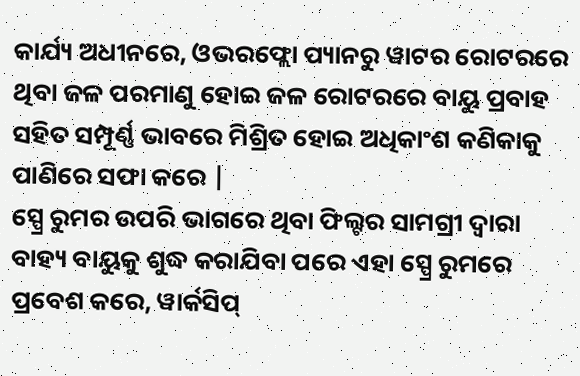କାର୍ଯ୍ୟ ଅଧୀନରେ, ଓଭରଫ୍ଲୋ ପ୍ୟାନରୁ ୱାଟର ରୋଟରରେ ଥିବା ଜଳ ପରମାଣୁ ହୋଇ ଜଳ ରୋଟରରେ ବାୟୁ ପ୍ରବାହ ସହିତ ସମ୍ପୂର୍ଣ୍ଣ ଭାବରେ ମିଶ୍ରିତ ହୋଇ ଅଧିକାଂଶ କଣିକାକୁ ପାଣିରେ ସଫା କରେ |
ସ୍ପ୍ରେ ରୁମର ଉପରି ଭାଗରେ ଥିବା ଫିଲ୍ଟର ସାମଗ୍ରୀ ଦ୍ୱାରା ବାହ୍ୟ ବାୟୁକୁ ଶୁଦ୍ଧ କରାଯିବା ପରେ ଏହା ସ୍ପ୍ରେ ରୁମରେ ପ୍ରବେଶ କରେ, ୱାର୍କସିପ୍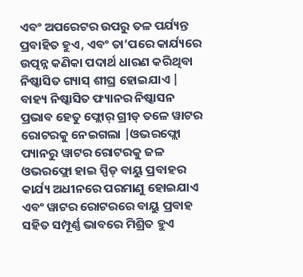ଏବଂ ଅପରେଟର ଉପରୁ ତଳ ପର୍ଯ୍ୟନ୍ତ ପ୍ରବାହିତ ହୁଏ, ଏବଂ ତା’ପରେ କାର୍ଯ୍ୟରେ ଉତ୍ପନ୍ନ କଣିକା ପଦାର୍ଥ ଧାରଣ କରିଥିବା ନିଷ୍କାସିତ ଗ୍ୟାସ୍ ଶୀଘ୍ର ହୋଇଯାଏ | ବାହ୍ୟ ନିଷ୍କାସିତ ଫ୍ୟାନର ନିଷ୍କାସନ ପ୍ରଭାବ ହେତୁ ଫ୍ଲୋର୍ ଗ୍ରୀଡ୍ ତଳେ ୱାଟର ରୋଟରକୁ ନେଇଗଲା |ଓଭରଫ୍ଲୋ ପ୍ୟାନରୁ ୱାଟର ରୋଟରକୁ ଜଳ ଓଭରଫ୍ଲୋ ହାଇ ସ୍ପିଡ୍ ବାୟୁ ପ୍ରବାହର କାର୍ଯ୍ୟ ଅଧୀନରେ ପରମାଣୁ ହୋଇଯାଏ ଏବଂ ୱାଟର ରୋଟରରେ ବାୟୁ ପ୍ରବାହ ସହିତ ସମ୍ପୂର୍ଣ୍ଣ ଭାବରେ ମିଶ୍ରିତ ହୁଏ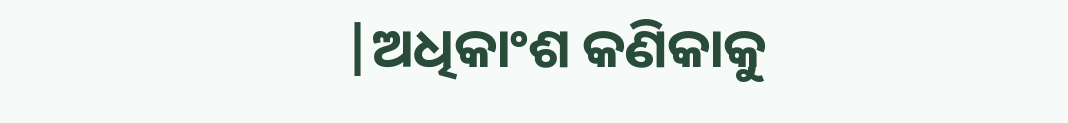|ଅଧିକାଂଶ କଣିକାକୁ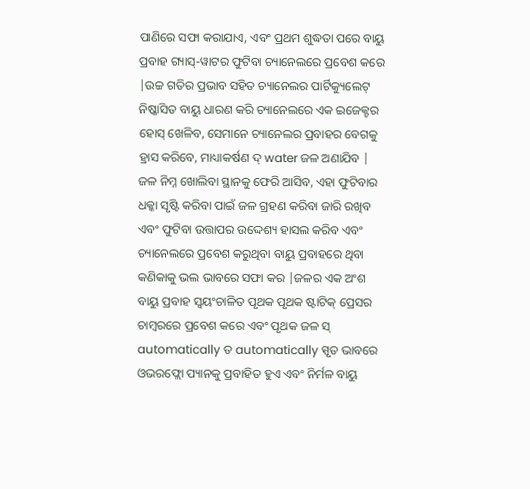ପାଣିରେ ସଫା କରାଯାଏ, ଏବଂ ପ୍ରଥମ ଶୁଦ୍ଧତା ପରେ ବାୟୁ ପ୍ରବାହ ଗ୍ୟାସ୍-ୱାଟର ଫୁଟିବା ଚ୍ୟାନେଲରେ ପ୍ରବେଶ କରେ |ଉଚ୍ଚ ଗତିର ପ୍ରଭାବ ସହିତ ଚ୍ୟାନେଲର ପାର୍ଟିକ୍ୟୁଲେଟ୍ ନିଷ୍କାସିତ ବାୟୁ ଧାରଣ କରି ଚ୍ୟାନେଲରେ ଏକ ଇଜେକ୍ଟର ହୋସ୍ ଖେଳିବ, ସେମାନେ ଚ୍ୟାନେଲର ପ୍ରବାହର ବେଗକୁ ହ୍ରାସ କରିବେ, ମାଧ୍ୟାକର୍ଷଣ ଦ୍ water ଜଳ ଅଣାଯିବ | ଜଳ ନିମ୍ନ ଖୋଲିବା ସ୍ଥାନକୁ ଫେରି ଆସିବ, ଏହା ଫୁଟିବାର ଧକ୍କା ସୃଷ୍ଟି କରିବା ପାଇଁ ଜଳ ଗ୍ରହଣ କରିବା ଜାରି ରଖିବ ଏବଂ ଫୁଟିବା ଉତ୍ତାପର ଉଦ୍ଦେଶ୍ୟ ହାସଲ କରିବ ଏବଂ ଚ୍ୟାନେଲରେ ପ୍ରବେଶ କରୁଥିବା ବାୟୁ ପ୍ରବାହରେ ଥିବା କଣିକାକୁ ଭଲ ଭାବରେ ସଫା କର |ଜଳର ଏକ ଅଂଶ ବାୟୁ ପ୍ରବାହ ସ୍ୱୟଂଚାଳିତ ପୃଥକ ପୃଥକ ଷ୍ଟାଟିକ୍ ପ୍ରେସର ଚାମ୍ବରରେ ପ୍ରବେଶ କରେ ଏବଂ ପୃଥକ ଜଳ ସ୍ automatically ତ automatically ସ୍ପୃତ ଭାବରେ ଓଭରଫ୍ଲୋ ପ୍ୟାନକୁ ପ୍ରବାହିତ ହୁଏ ଏବଂ ନିର୍ମଳ ବାୟୁ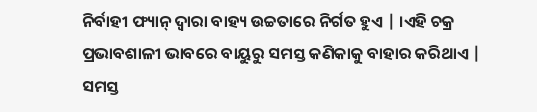ନିର୍ବାହୀ ଫ୍ୟାନ୍ ଦ୍ୱାରା ବାହ୍ୟ ଉଚ୍ଚତାରେ ନିର୍ଗତ ହୁଏ | ।ଏହି ଚକ୍ର ପ୍ରଭାବଶାଳୀ ଭାବରେ ବାୟୁରୁ ସମସ୍ତ କଣିକାକୁ ବାହାର କରିଥାଏ |
ସମସ୍ତ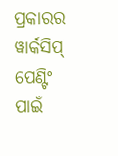ପ୍ରକାରର ୱାର୍କସିପ୍ ପେଣ୍ଟିଂ ପାଇଁ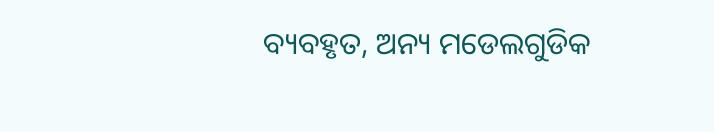ବ୍ୟବହୃତ, ଅନ୍ୟ ମଡେଲଗୁଡିକ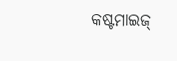କଷ୍ଟମାଇଜ୍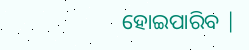ହୋଇପାରିବ |